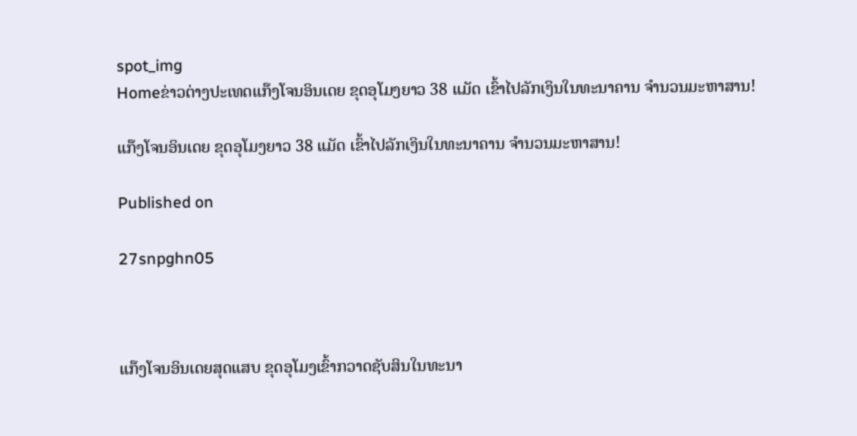spot_img
Homeຂ່າວຕ່າງປະເທດແກ໊ງໂຈນອິນເດຍ ຂຸດອຸໂມງຍາວ 38 ແມັດ ເຂົ້າໄປລັກເງິນໃນທະນາຄານ ຈຳນວນມະຫາສານ!

ແກ໊ງໂຈນອິນເດຍ ຂຸດອຸໂມງຍາວ 38 ແມັດ ເຂົ້າໄປລັກເງິນໃນທະນາຄານ ຈຳນວນມະຫາສານ!

Published on

27snpghn05



ແກ໊ງໂຈນອິນເດຍສຸດແສບ ຂຸດອຸໂມງເຂົ້າກວາດຊັບສິນໃນທະນາ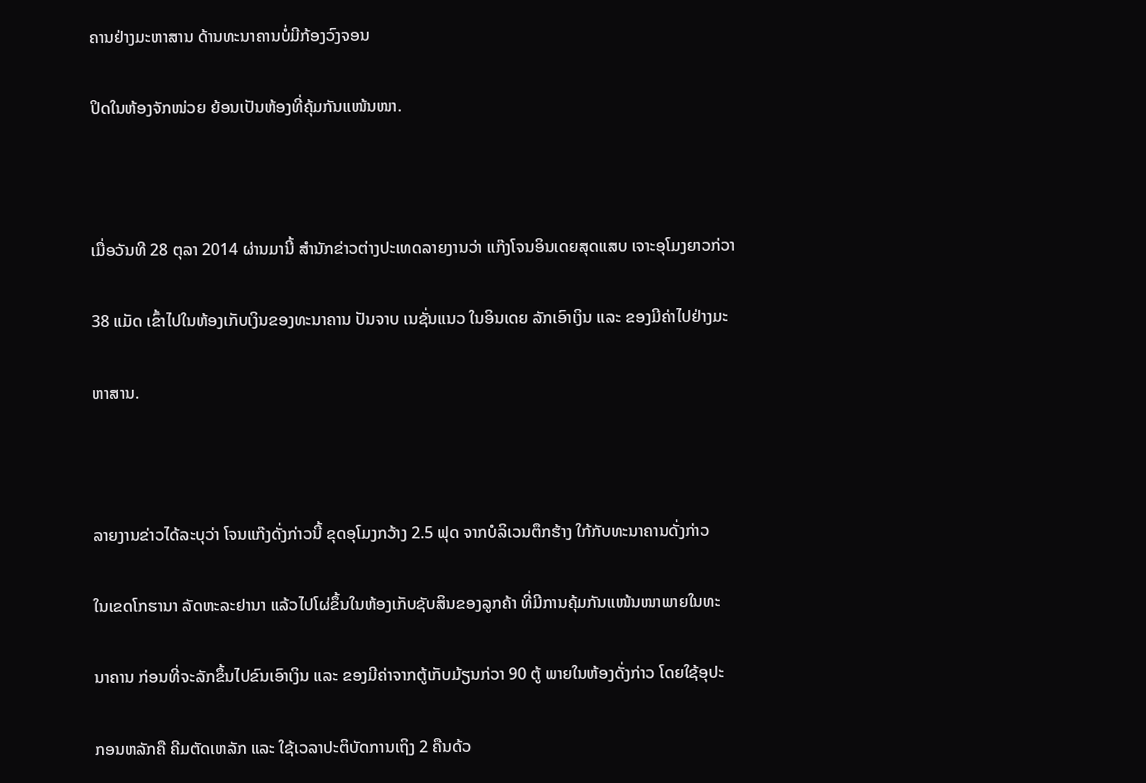ຄານຢ່າງມະຫາສານ ດ້ານທະນາຄານບໍ່ມີກ້ອງວົງຈອນ

ປິດໃນຫ້ອງຈັກໜ່ວຍ ຍ້ອນເປັນຫ້ອງທີ່ຄຸ້ມກັນແໜ້ນໜາ.



ເມື່ອວັນທີ 28 ຕຸລາ 2014 ຜ່ານມານີ້ ສຳນັກຂ່າວຕ່າງປະເທດລາຍງານວ່າ ແກ໊ງໂຈນອິນເດຍສຸດແສບ ເຈາະອຸໂມງຍາວກ່ວາ

38 ແມັດ ເຂົ້າໄປໃນຫ້ອງເກັບເງິນຂອງທະນາຄານ ປັນຈາບ ເນຊັ່ນແນວ ໃນອິນເດຍ ລັກເອົາເງິນ ແລະ ຂອງມີຄ່າໄປຢ່າງມະ

ຫາສານ.



ລາຍງານຂ່າວໄດ້ລະບຸວ່າ ໂຈນແກ໊ງດັ່ງກ່າວນີ້ ຂຸດອຸໂມງກວ້າງ 2.5 ຟຸດ ຈາກບໍລິເວນຕຶກຮ້າງ ໃກ້ກັບທະນາຄານດັ່ງກ່າວ

ໃນເຂດໂກຮານາ ລັດຫະລະຢານາ ແລ້ວໄປໂຜ່ຂຶ້ນໃນຫ້ອງເກັບຊັບສິນຂອງລູກຄ້າ ທີ່ມີການຄຸ້ມກັນແໜ້ນໜາພາຍໃນທະ

ນາຄານ ກ່ອນທີ່ຈະລັກຂຶ້ນໄປຂົນເອົາເງິນ ແລະ ຂອງມີຄ່າຈາກຕູ້ເກັບມ້ຽນກ່ວາ 90 ຕູ້ ພາຍໃນຫ້ອງດັ່ງກ່າວ ໂດຍໃຊ້ອຸປະ

ກອນຫລັກຄື ຄີມຕັດເຫລັກ ແລະ ໃຊ້ເວລາປະຕິບັດການເຖິງ 2 ຄືນດ້ວ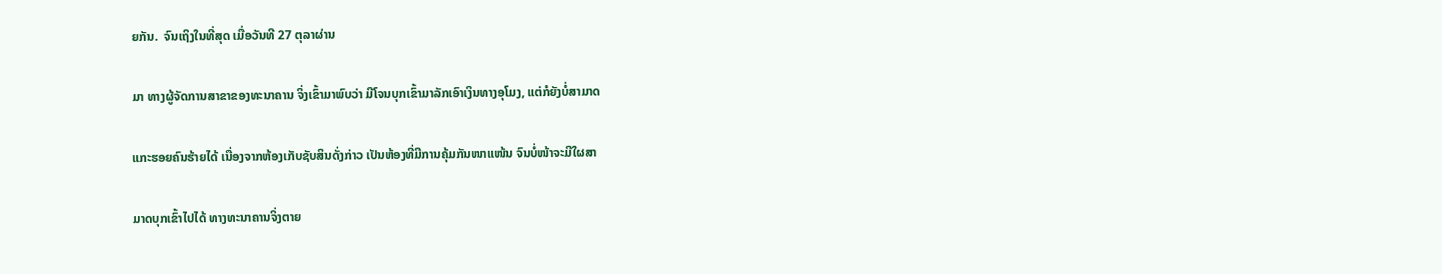ຍກັນ.  ຈົນເຖິງໃນທີ່ສຸດ ເມື່ອວັນທີ 27 ຕຸລາຜ່ານ

ມາ ທາງຜູ້ຈັດການສາຂາຂອງທະນາຄານ ຈິ່ງເຂົ້າມາພົບວ່າ ມີໂຈນບຸກເຂົ້າມາລັກເອົາເງິນທາງອຸໂມງ, ແຕ່ກໍຍັງບໍ່ສາມາດ

ແກະຮອຍຄົນຮ້າຍໄດ້ ເນື່ອງຈາກຫ້ອງເກັບຊັບສິນດັ່ງກ່າວ ເປັນຫ້ອງທີ່ມີການຄຸ້ມກັນໜາແໜ້ນ ຈົນບໍ່ໜ້າຈະມີໃຜສາ

ມາດບຸກເຂົ້າໄປໄດ້ ທາງທະນາຄານຈິ່ງຕາຍ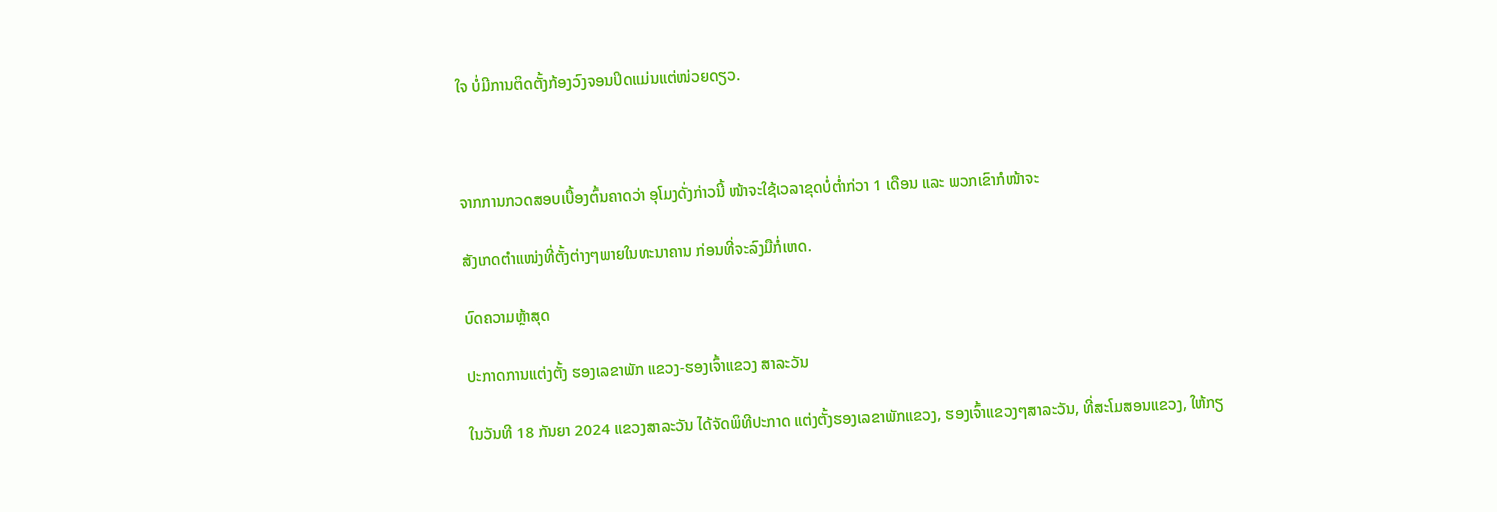ໃຈ ບໍ່ມີການຕິດຕັ້ງກ້ອງວົງຈອນປິດແມ່ນແຕ່ໜ່ວຍດຽວ.



ຈາກການກວດສອບເບື້ອງຕົ້ນຄາດວ່າ ອຸໂມງດັ່ງກ່າວນີ້ ໜ້າຈະໃຊ້ເວລາຂຸດບໍ່ຕ່ຳກ່ວາ 1 ເດືອນ ແລະ ພວກເຂົາກໍໜ້າຈະ

ສັງເກດຕຳແໜ່ງທີ່ຕັ້ງຕ່າງໆພາຍໃນທະນາຄານ ກ່ອນທີ່ຈະລົງມືກໍ່ເຫດ.

ບົດຄວາມຫຼ້າສຸດ

ປະກາດການແຕ່ງຕັ້ງ ຮອງເລຂາພັກ ແຂວງ-ຮອງເຈົ້າແຂວງ ສາລະວັນ

ໃນວັນທີ 18 ກັນຍາ 2024 ແຂວງສາລະວັນ ໄດ້ຈັດພິທີປະກາດ ແຕ່ງຕັ້ງຮອງເລຂາພັກແຂວງ, ຮອງເຈົ້າແຂວງໆສາລະວັນ, ທີ່ສະໂມສອນແຂວງ, ໃຫ້ກຽ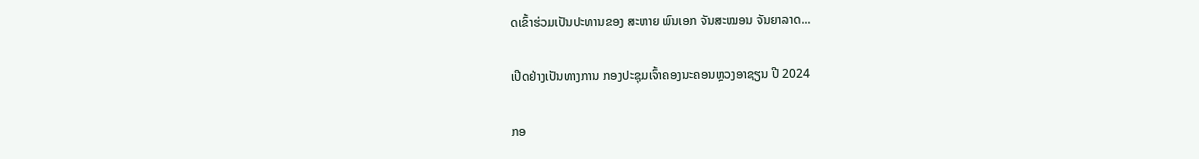ດເຂົ້າຮ່ວມເປັນປະທານຂອງ ສະຫາຍ ພົນເອກ ຈັນສະໝອນ ຈັນຍາລາດ...

ເປີດຢ່າງເປັນທາງການ ກອງປະຊຸມເຈົ້າຄອງນະຄອນຫຼວງອາຊຽນ ປີ 2024

ກອ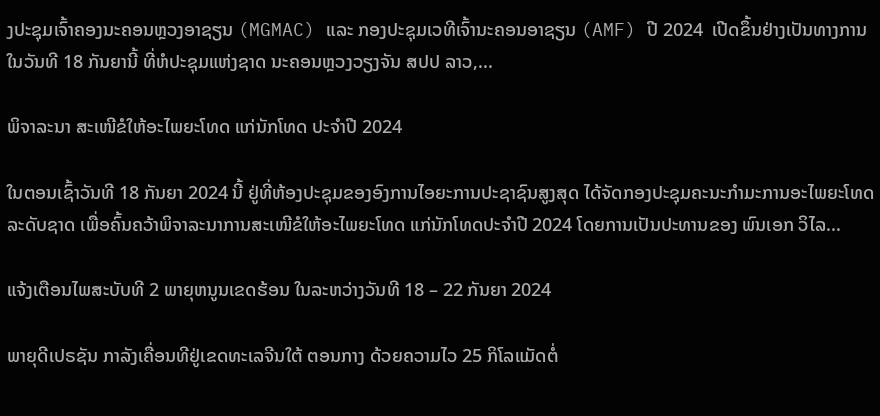ງປະຊຸມເຈົ້າຄອງນະຄອນຫຼວງອາຊຽນ (MGMAC) ແລະ ກອງປະຊຸມເວທີເຈົ້ານະຄອນອາຊຽນ (AMF) ປີ 2024  ເປີດຂຶ້ນຢ່າງເປັນທາງການໃນວັນທີ 18 ກັນຍານີ້ ທີ່ຫໍປະຊຸມແຫ່ງຊາດ ນະຄອນຫຼວງວຽງຈັນ ສປປ ລາວ,...

ພິຈາລະນາ ສະເໜີຂໍໃຫ້ອະໄພຍະໂທດ ແກ່ນັກໂທດ ປະຈໍາປີ 2024

ໃນຕອນເຊົ້າວັນທີ 18 ກັນຍາ 2024 ນີ້ ຢູ່ທີ່ຫ້ອງປະຊຸມຂອງອົງການໄອຍະການປະຊາຊົນສູງສຸດ ໄດ້ຈັດກອງປະຊຸມຄະນະກໍາມະການອະໄພຍະໂທດ ລະດັບຊາດ ເພື່ອຄົ້ນຄວ້າພິຈາລະນາການສະເໜີຂໍໃຫ້ອະໄພຍະໂທດ ແກ່ນັກໂທດປະຈໍາປີ 2024 ໂດຍການເປັນປະທານຂອງ ພົນເອກ ວິໄລ...

ແຈ້ງເຕືອນໄພສະບັບທີ 2 ພາຍຸຫນູນເຂດຮ້ອນ ໃນລະຫວ່າງວັນທີ 18 – 22 ກັນຍາ 2024

ພາຍຸດີເປຣຊັນ ກາລັງເຄື່ອນທີຢູ່ເຂດທະເລຈີນໃຕ້ ຕອນກາງ ດ້ວຍຄວາມໄວ 25 ກິໂລແມັດຕໍ່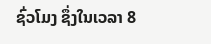ຊົ່ວໂມງ ຊຶ່ງໃນເວລາ 8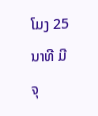ໂມງ 25 ນາທີ ມີຈຸ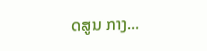ດສູນ ກາງ...